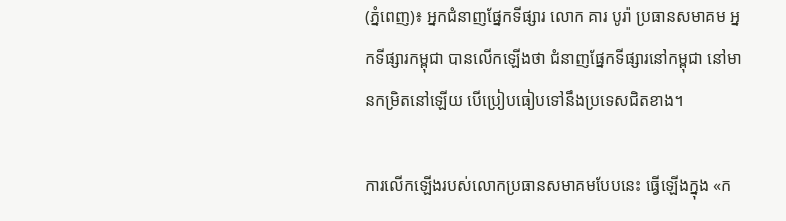(ភ្នំពេញ)៖ អ្នកជំនាញផ្នែកទីផ្សារ លោក គារ បូរ៉ា ប្រធានសមាគម អ្នកទីផ្សារកម្ពុជា បានលើកឡើងថា ជំនាញផ្នែកទីផ្សារនៅកម្ពុជា នៅមានកម្រិតនៅឡើយ បើប្រៀបធៀបទៅនឹងប្រទេសជិតខាង។

ការលើកឡើងរបស់លោកប្រធានសមាគមបែបនេះ ធ្វើឡើងក្នុង «ក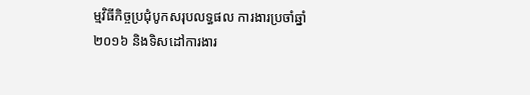ម្មវិធីកិច្ចប្រជុំបូកសរុបលទ្ធផល ការងារប្រចាំឆ្នាំ២០១៦ និងទិសដៅការងារ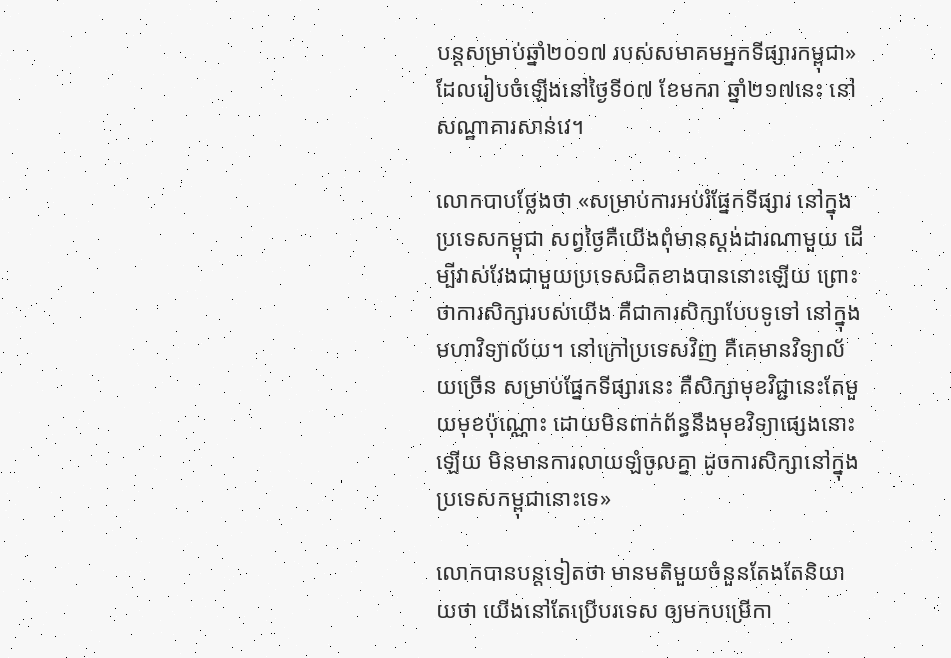បន្ដសម្រាប់ឆ្នាំ២០១៧ របស់សមាគមអ្នកទីផ្សារកម្ពុជា» ដែលរៀបចំឡើងនៅថ្ងៃទី០៧ ខែមករា ឆ្នាំ២១៧នេះ នៅសណ្ឋាគារសាន់វេ។

លោកបាបថ្លែងថា «សម្រាប់ការអប់រំផ្នែកទីផ្សារ នៅក្នុងប្រទេសកម្ពុជា សព្វថ្ងៃគឺយើងពុំមានស្ដង់ដារណាមួយ ដើម្បីវាស់វែងជាមួយប្រទេសជិតខាងបាននោះឡើយ ព្រោះថាការសិក្សារបស់យើង គឺជាការសិក្សាបែបទូទៅ នៅក្នុងមហាវិទ្យាល័យ។ នៅក្រៅប្រទេសវិញ គឺគេមានវិទ្យាល័យច្រើន សម្រាប់ផ្នែកទីផ្សារនេះ គឺសិក្សាមុខវិជ្ជានេះតែមួយមុខប៉ុណ្ណោះ ដោយមិនពាក់ព័ន្ធនឹងមុខវិទ្យាផ្សេងនោះឡើយ មិនមានការលាយឡំចូលគ្នា ដូចការសិក្សានៅក្នុង ប្រទេសកម្ពុជានោះទេ»

លោកបានបន្ដទៀតថា មានមតិមួយចំនួនតែងតែនិយាយថា យើងនៅតែប្រើបរទេស ឲ្យមកបម្រើកា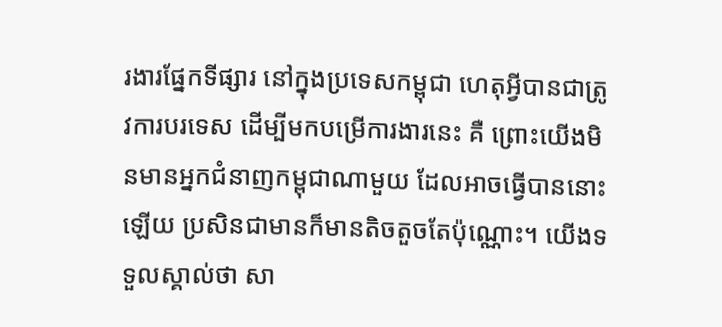រងារផ្នែកទីផ្សារ នៅក្នុងប្រទេសកម្ពុជា ហេតុអ្វីបានជាត្រូវការបរទេស ដើម្បីមកបម្រើការងារនេះ គឺ ព្រោះយើងមិនមានអ្នកជំនាញកម្ពុជាណាមួយ ដែលអាចធ្វើបាននោះឡើយ ប្រសិនជាមានក៏មានតិចតួចតែប៉ុណ្ណោះ។ យើងទទួលស្គាល់ថា សា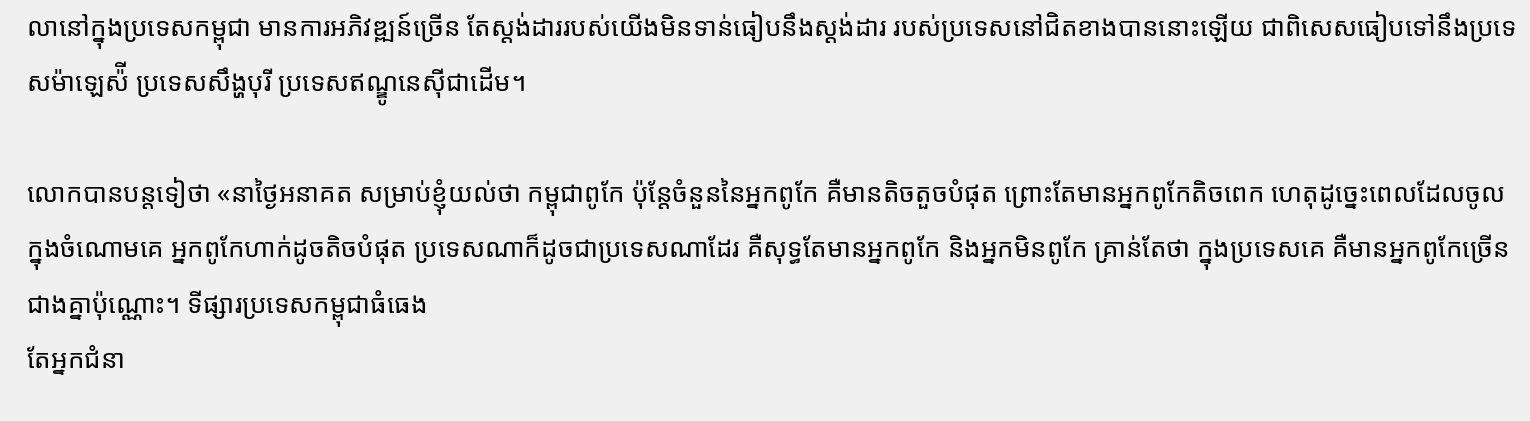លានៅក្នុងប្រទេសកម្ពុជា មានការអភិវឌ្ឍន៍ច្រើន តែស្ដង់ដាររបស់យើងមិនទាន់ធៀបនឹងស្ដង់ដារ របស់ប្រទេសនៅជិតខាងបាននោះឡើយ ជាពិសេសធៀបទៅនឹងប្រទេសម៉ាឡេស៉ី ប្រទេសសឹង្ហបុរី ប្រទេសឥណ្ឌូនេស៊ីជាដើម។

លោកបានបន្ដទៀថា «នាថ្ងៃអនាគត សម្រាប់ខ្ញុំយល់ថា កម្ពុជាពូកែ ប៉ុន្ដែចំនួននៃអ្នកពូកែ គឺមានតិចតួចបំផុត ព្រោះតែមានអ្នកពូកែតិចពេក ហេតុដូច្នេះពេលដែលចូលក្នុងចំណោមគេ អ្នកពូកែហាក់ដូចតិចបំផុត ប្រទេសណាក៏ដូចជាប្រទេសណាដែរ គឺសុទ្ធតែមានអ្នកពូកែ និងអ្នកមិនពូកែ គ្រាន់តែថា ក្នុងប្រទេសគេ គឺមានអ្នកពូកែច្រើនជាងគ្នាប៉ុណ្ណោះ។ ទីផ្សារប្រទេសកម្ពុជាធំធេង
តែអ្នកជំនា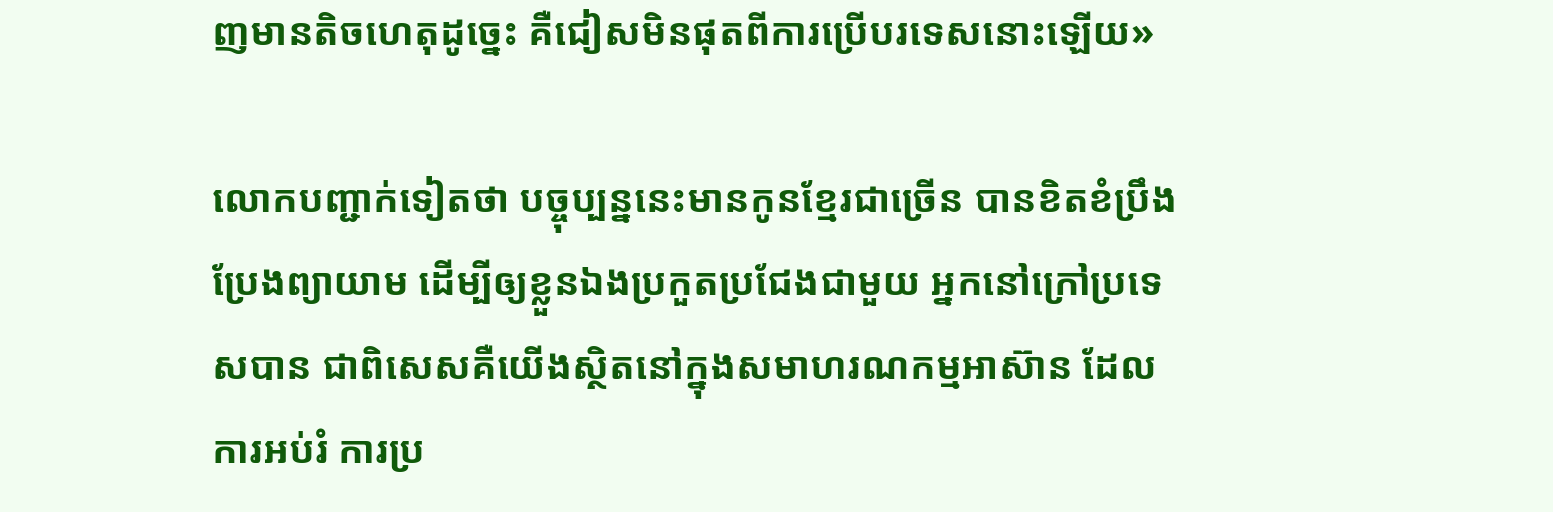ញមានតិចហេតុដូច្នេះ គឺជៀសមិនផុតពីការប្រើបរទេសនោះឡើយ»

លោកបញ្ជាក់ទៀតថា បច្ចុប្បន្ននេះមានកូនខ្មែរជាច្រើន បានខិតខំប្រឹងប្រែងព្យាយាម ដើម្បីឲ្យខ្លួនឯងប្រកួតប្រជែងជាមួយ អ្នកនៅក្រៅប្រទេសបាន ជាពិសេសគឺយើងស្ថិតនៅក្នុងសមាហរណកម្មអាស៊ាន ដែលការអប់រំ ការប្រ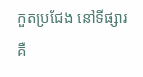កួតប្រជែង នៅទីផ្សារគឺ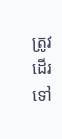ត្រូវដើរទៅ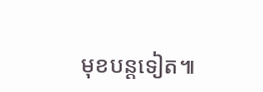មុខបន្ដទៀត៕